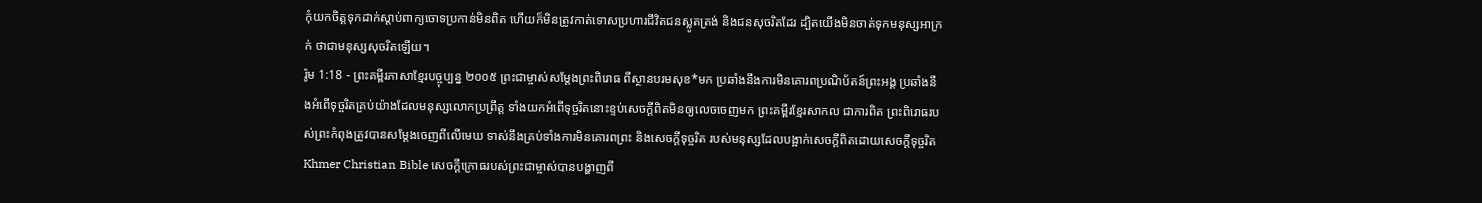កុំយកចិត្តទុកដាក់ស្ដាប់ពាក្យចោទប្រកាន់មិនពិត ហើយក៏មិនត្រូវកាត់ទោសប្រហារជីវិតជនស្លូតត្រង់ និងជនសុចរិតដែរ ដ្បិតយើងមិនចាត់ទុកមនុស្សអាក្រក់ ថាជាមនុស្សសុចរិតឡើយ។
រ៉ូម 1:18 - ព្រះគម្ពីរភាសាខ្មែរបច្ចុប្បន្ន ២០០៥ ព្រះជាម្ចាស់សម្តែងព្រះពិរោធ ពីស្ថានបរមសុខ*មក ប្រឆាំងនឹងការមិនគោរពប្រណិប័តន៍ព្រះអង្គ ប្រឆាំងនឹងអំពើទុច្ចរិតគ្រប់យ៉ាងដែលមនុស្សលោកប្រព្រឹត្ត ទាំងយកអំពើទុច្ចរិតនោះខ្ទប់សេចក្ដីពិតមិនឲ្យលេចចេញមក ព្រះគម្ពីរខ្មែរសាកល ជាការពិត ព្រះពិរោធរបស់ព្រះកំពុងត្រូវបានសម្ដែងចេញពីលើមេឃ ទាស់នឹងគ្រប់ទាំងការមិនគោរពព្រះ និងសេចក្ដីទុច្ចរិត របស់មនុស្សដែលបង្អាក់សេចក្ដីពិតដោយសេចក្ដីទុច្ចរិត Khmer Christian Bible សេចក្ដីក្រោធរបស់ព្រះជាម្ចាស់បានបង្ហាញពី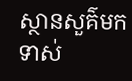ស្ថានសួគ៌មកទាស់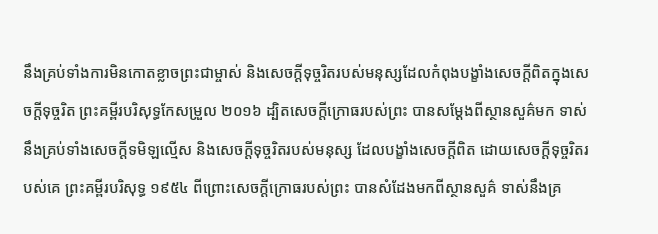នឹងគ្រប់ទាំងការមិនកោតខ្លាចព្រះជាម្ចាស់ និងសេចក្ដីទុច្ចរិតរបស់មនុស្សដែលកំពុងបង្ខាំងសេចក្ដីពិតក្នុងសេចក្ដីទុច្ចរិត ព្រះគម្ពីរបរិសុទ្ធកែសម្រួល ២០១៦ ដ្បិតសេចក្តីក្រោធរបស់ព្រះ បានសម្ដែងពីស្ថានសួគ៌មក ទាស់នឹងគ្រប់ទាំងសេចក្តីទមិឡល្មើស និងសេចក្តីទុច្ចរិតរបស់មនុស្ស ដែលបង្ខាំងសេចក្តីពិត ដោយសេចក្តីទុច្ចរិតរបស់គេ ព្រះគម្ពីរបរិសុទ្ធ ១៩៥៤ ពីព្រោះសេចក្ដីក្រោធរបស់ព្រះ បានសំដែងមកពីស្ថានសួគ៌ ទាស់នឹងគ្រ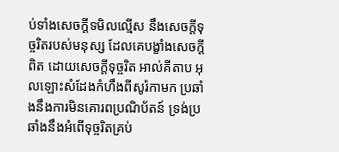ប់ទាំងសេចក្ដីទមិលល្មើស នឹងសេចក្ដីទុច្ចរិតរបស់មនុស្ស ដែលគេបង្ខាំងសេចក្ដីពិត ដោយសេចក្ដីទុច្ចរិត អាល់គីតាប អុលឡោះសំដែងកំហឹងពីសូរ៉កាមក ប្រឆាំងនឹងការមិនគោរពប្រណិប័តន៍ ទ្រង់ប្រឆាំងនឹងអំពើទុច្ចរិតគ្រប់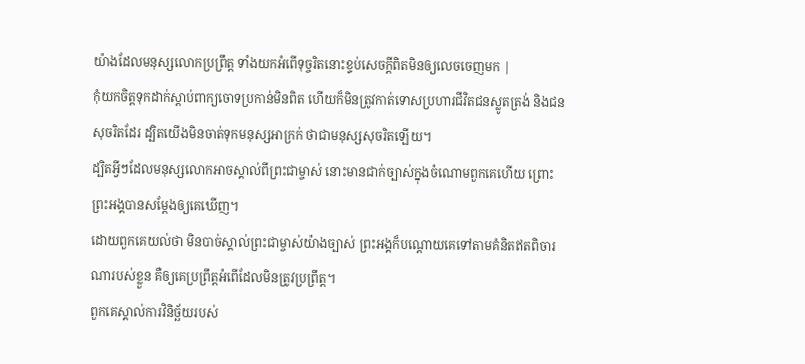យ៉ាងដែលមនុស្សលោកប្រព្រឹត្ដ ទាំងយកអំពើទុច្ចរិតនោះខ្ទប់សេចក្ដីពិតមិនឲ្យលេចចេញមក |
កុំយកចិត្តទុកដាក់ស្ដាប់ពាក្យចោទប្រកាន់មិនពិត ហើយក៏មិនត្រូវកាត់ទោសប្រហារជីវិតជនស្លូតត្រង់ និងជនសុចរិតដែរ ដ្បិតយើងមិនចាត់ទុកមនុស្សអាក្រក់ ថាជាមនុស្សសុចរិតឡើយ។
ដ្បិតអ្វីៗដែលមនុស្សលោកអាចស្គាល់ពីព្រះជាម្ចាស់ នោះមានជាក់ច្បាស់ក្នុងចំណោមពួកគេហើយ ព្រោះព្រះអង្គបានសម្តែងឲ្យគេឃើញ។
ដោយពួកគេយល់ថា មិនបាច់ស្គាល់ព្រះជាម្ចាស់យ៉ាងច្បាស់ ព្រះអង្គក៏បណ្ដោយគេទៅតាមគំនិតឥតពិចារណារបស់ខ្លួន គឺឲ្យគេប្រព្រឹត្តអំពើដែលមិនត្រូវប្រព្រឹត្ត។
ពួកគេស្គាល់ការវិនិច្ឆ័យរបស់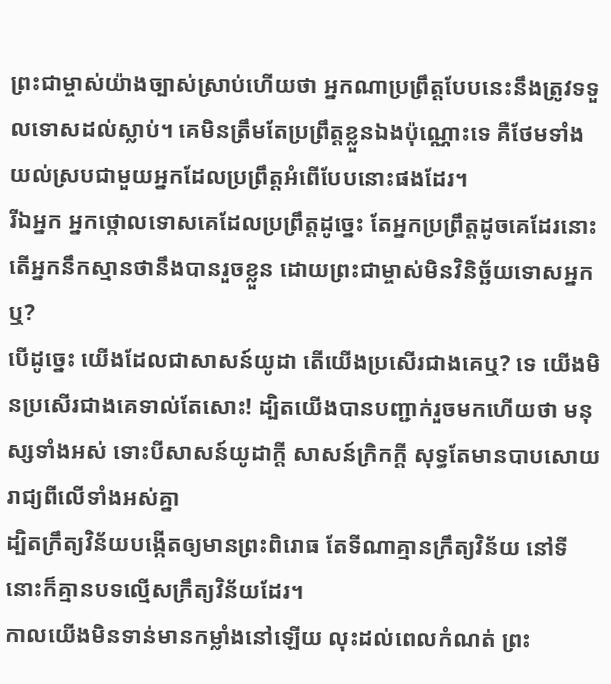ព្រះជាម្ចាស់យ៉ាងច្បាស់ស្រាប់ហើយថា អ្នកណាប្រព្រឹត្តបែបនេះនឹងត្រូវទទួលទោសដល់ស្លាប់។ គេមិនត្រឹមតែប្រព្រឹត្តខ្លួនឯងប៉ុណ្ណោះទេ គឺថែមទាំងយល់ស្របជាមួយអ្នកដែលប្រព្រឹត្តអំពើបែបនោះផងដែរ។
រីឯអ្នក អ្នកថ្កោលទោសគេដែលប្រព្រឹត្តដូច្នេះ តែអ្នកប្រព្រឹត្តដូចគេដែរនោះ តើអ្នកនឹកស្មានថានឹងបានរួចខ្លួន ដោយព្រះជាម្ចាស់មិនវិនិច្ឆ័យទោសអ្នកឬ?
បើដូច្នេះ យើងដែលជាសាសន៍យូដា តើយើងប្រសើរជាងគេឬ? ទេ យើងមិនប្រសើរជាងគេទាល់តែសោះ! ដ្បិតយើងបានបញ្ជាក់រួចមកហើយថា មនុស្សទាំងអស់ ទោះបីសាសន៍យូដាក្ដី សាសន៍ក្រិកក្ដី សុទ្ធតែមានបាបសោយរាជ្យពីលើទាំងអស់គ្នា
ដ្បិតក្រឹត្យវិន័យបង្កើតឲ្យមានព្រះពិរោធ តែទីណាគ្មានក្រឹត្យវិន័យ នៅទីនោះក៏គ្មានបទល្មើសក្រឹត្យវិន័យដែរ។
កាលយើងមិនទាន់មានកម្លាំងនៅឡើយ លុះដល់ពេលកំណត់ ព្រះ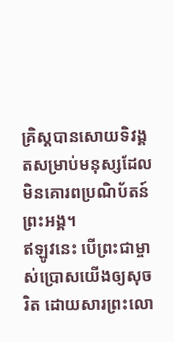គ្រិស្តបានសោយទិវង្គតសម្រាប់មនុស្សដែលមិនគោរពប្រណិប័តន៍ព្រះអង្គ។
ឥឡូវនេះ បើព្រះជាម្ចាស់ប្រោសយើងឲ្យសុចរិត ដោយសារព្រះលោ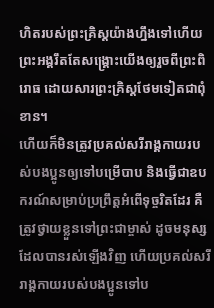ហិតរបស់ព្រះគ្រិស្តយ៉ាងហ្នឹងទៅហើយ ព្រះអង្គរឹតតែសង្គ្រោះយើងឲ្យរួចពីព្រះពិរោធ ដោយសារព្រះគ្រិស្តថែមទៀតជាពុំខាន។
ហើយក៏មិនត្រូវប្រគល់សរីរាង្គកាយរបស់បងប្អូនឲ្យទៅបម្រើបាប និងធ្វើជាឧបករណ៍សម្រាប់ប្រព្រឹត្តអំពើទុច្ចរិតដែរ គឺត្រូវថ្វាយខ្លួនទៅព្រះជាម្ចាស់ ដូចមនុស្សដែលបានរស់ឡើងវិញ ហើយប្រគល់សរីរាង្គកាយរបស់បងប្អូនទៅប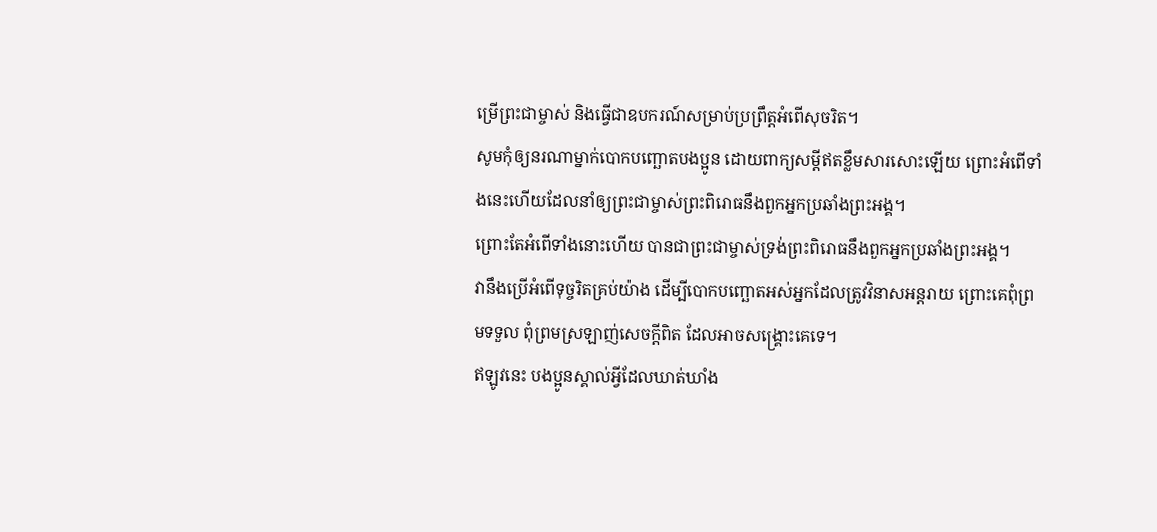ម្រើព្រះជាម្ចាស់ និងធ្វើជាឧបករណ៍សម្រាប់ប្រព្រឹត្តអំពើសុចរិត។
សូមកុំឲ្យនរណាម្នាក់បោកបញ្ឆោតបងប្អូន ដោយពាក្យសម្ដីឥតខ្លឹមសារសោះឡើយ ព្រោះអំពើទាំងនេះហើយដែលនាំឲ្យព្រះជាម្ចាស់ព្រះពិរោធនឹងពួកអ្នកប្រឆាំងព្រះអង្គ។
ព្រោះតែអំពើទាំងនោះហើយ បានជាព្រះជាម្ចាស់ទ្រង់ព្រះពិរោធនឹងពួកអ្នកប្រឆាំងព្រះអង្គ។
វានឹងប្រើអំពើទុច្ចរិតគ្រប់យ៉ាង ដើម្បីបោកបញ្ឆោតអស់អ្នកដែលត្រូវវិនាសអន្តរាយ ព្រោះគេពុំព្រមទទួល ពុំព្រមស្រឡាញ់សេចក្ដីពិត ដែលអាចសង្គ្រោះគេទេ។
ឥឡូវនេះ បងប្អូនស្គាល់អ្វីដែលឃាត់ឃាំង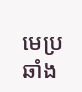មេប្រឆាំង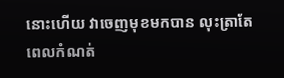នោះហើយ វាចេញមុខមកបាន លុះត្រាតែពេលកំណត់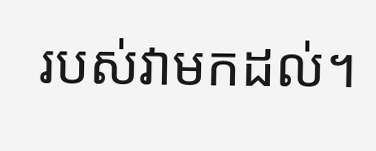របស់វាមកដល់។